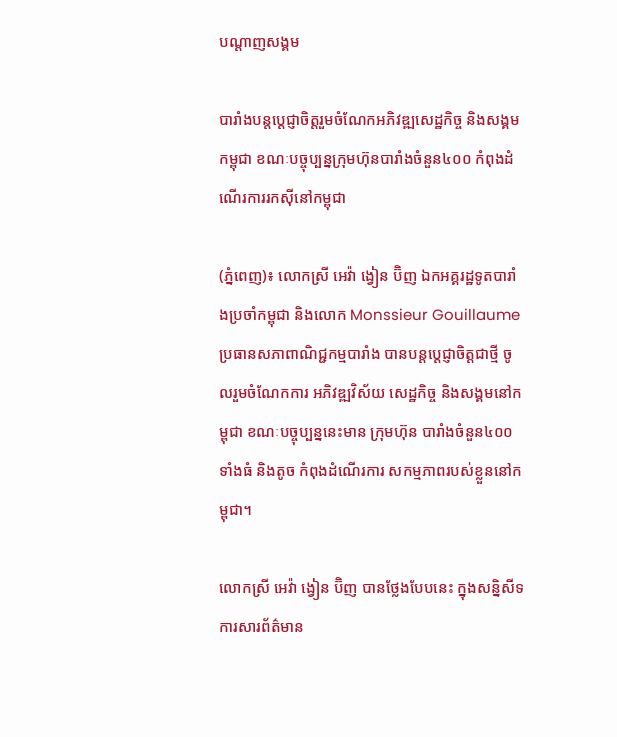បណ្តាញសង្គម

បារាំងបន្តប្តេជ្ញាចិត្តរួមចំណែកអភិវឌ្ឍសេដ្ឋកិច្ច និងសង្គមកម្ពុជា ខណៈបច្ចុប្បន្នក្រុមហ៊ុនបារាំងចំនួន៤០០ កំពុងដំណើរការរកស៊ីនៅកម្ពុជា

(ភ្នំពេញ)៖ លោកស្រី អេវ៉ា ង្វៀន ប៊ិញ ឯកអគ្គរដ្ឋទូតបារាំងប្រចាំកម្ពុជា និងលោក Monssieur Gouillaume ប្រធានសភាពាណិជ្ជកម្មបារាំង បានបន្តប្តេជ្ញាចិត្តជាថ្មី ចូលរួមចំណែកការ អភិវឌ្ឍវិស័យ សេដ្ឋកិច្ច និងសង្គមនៅកម្ពុជា ខណៈបច្ចុប្បន្ននេះមាន ក្រុមហ៊ុន បារាំងចំនួន៤០០ទាំងធំ និងតូច កំពុងដំណើរការ សកម្មភាពរបស់ខ្លួននៅកម្ពុជា។

លោកស្រី អេវ៉ា ង្វៀន ប៊ិញ បានថ្លែងបែបនេះ ក្នុងសន្និសីទការសារព័ត៌មាន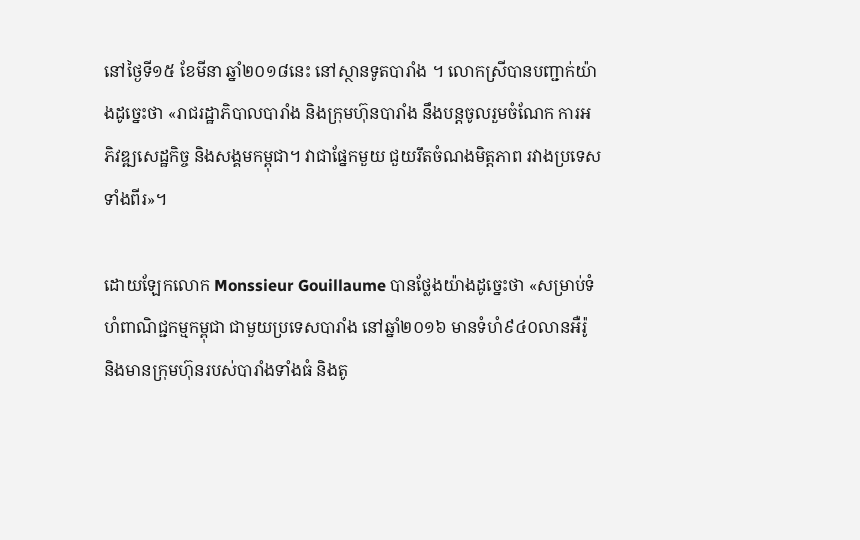នៅថ្ងៃទី១៥ ខែមីនា ឆ្នាំ២០១៨នេះ នៅស្ថានទូតបារាំង ។ លោកស្រីបានបញ្ជាក់យ៉ាងដូច្នេះថា «រាជរដ្ឋាភិបាលបារាំង និងក្រុមហ៊ុនបារាំង នឹងបន្តចូលរួមចំណែក ការអភិវឌ្ឍសេដ្ឋកិច្ច និងសង្គមកម្ពុជា។ វាជាផ្នែកមួយ ជួយរឹតចំណងមិត្តភាព រវាងប្រទេសទាំងពីរ»។

ដោយឡែកលោក Monssieur Gouillaume បានថ្លែងយ៉ាងដូច្នេះថា «សម្រាប់ទំហំពាណិជ្ជកម្មកម្ពុជា ជាមួយប្រទេសបារាំង នៅឆ្នាំ២០១៦ មានទំហំ៩៤០លានអឺរ៉ូ និងមានក្រុមហ៊ុនរបស់បារាំងទាំងធំ និងតូ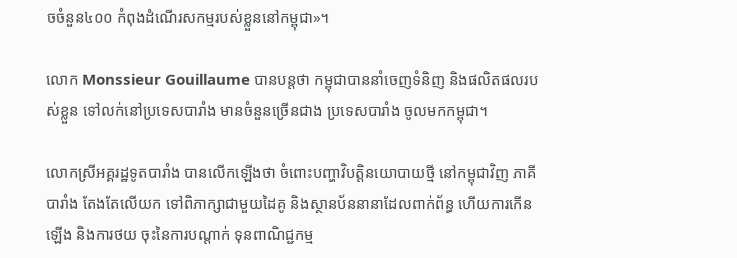ចចំនួន៤០០ កំពុងដំណើរសកម្មរបស់ខ្លួននៅកម្ពុជា»។

លោក Monssieur Gouillaume បានបន្តថា កម្ពុជាបាននាំចេញទំនិញ និងផលិតផលរបស់ខ្លួន ទៅលក់នៅប្រទេសបារាំង មានចំនួនច្រើនជាង ប្រទេសបារាំង ចូលមកកម្ពុជា។

លោកស្រីអគ្គរដ្ឋទូតបារាំង បានលើកឡើងថា ចំពោះបញ្ហាវិបត្តិនយោបាយថ្មី នៅកម្ពុជាវិញ ភាគីបារាំង តែងតែលើយក ទៅពិភាក្សាជាមួយដៃគូ និងស្ថានប័ននានាដែលពាក់ព័ន្ធ ហើយការកើនឡើង និងការថយ ចុះនៃការបណ្តាក់ ទុនពាណិជ្ជកម្ម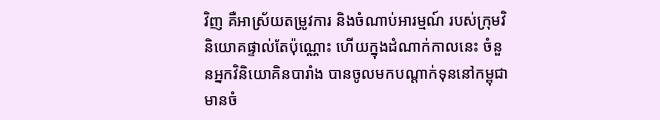វិញ គឺអាស្រ័យតម្រូវការ និងចំណាប់អារម្មណ៍ របស់ក្រុមវិនិយោគផ្ទាល់តែប៉ុណ្ណោះ ហើយក្នុងដំណាក់កាលនេះ ចំនួនអ្នកវិនិយោគិនបារាំង បានចូលមកបណ្តាក់ទុននៅកម្ពុជា មានចំ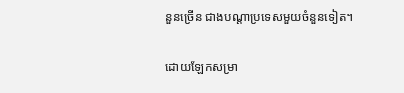នួនច្រើន ជាងបណ្តាប្រទេសមួយចំនួនទៀត។

ដោយឡែកសម្រា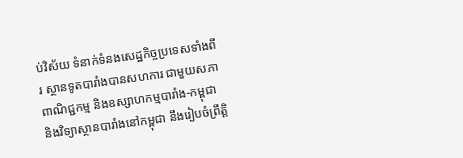ប់វិស័យ ទំនាក់ទំនងសេដ្ឋកិច្ចប្រទេសទាំងពីរ ស្ថានទូតបារាំងបានសហការ ជាមួយសភាពាណិជ្ជកម្ម និងឧស្សាហកម្មបារាំង-កម្ពុជា និងវិទ្យាស្ថានបារាំងនៅកម្ពុជា នឹងរៀបចំព្រឹត្តិ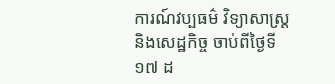ការណ៍វប្បធម៌ វិទ្យាសាស្ត្រ និងសេដ្ឋកិច្ច ចាប់ពីថ្ងៃទី១៧ ដ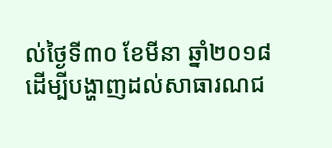ល់ថ្ងៃទី៣០ ខែមីនា ឆ្នាំ២០១៨ ដើម្បីបង្ហាញដល់សាធារណជ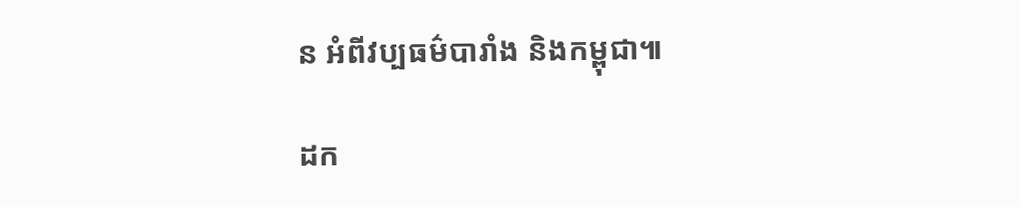ន អំពីវប្បធម៌បារាំង និងកម្ពុជា៕

ដក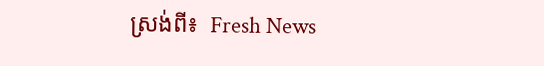ស្រង់ពី៖  Fresh News